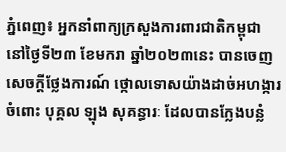ភ្នំពេញ៖ អ្នកនាំពាក្យក្រសួងការពារជាតិកម្ពុជា នៅថ្ងៃទី២៣ ខែមករា ឆ្នាំ២០២៣នេះ បានចេញ សេចក្តីថ្លែងការណ៍ ថ្កោលទោសយ៉ាងដាច់អហង្ការ ចំពោះ បុគ្គល ឡុង សុគន្ធារៈ ដែលបានក្លែងបន្លំ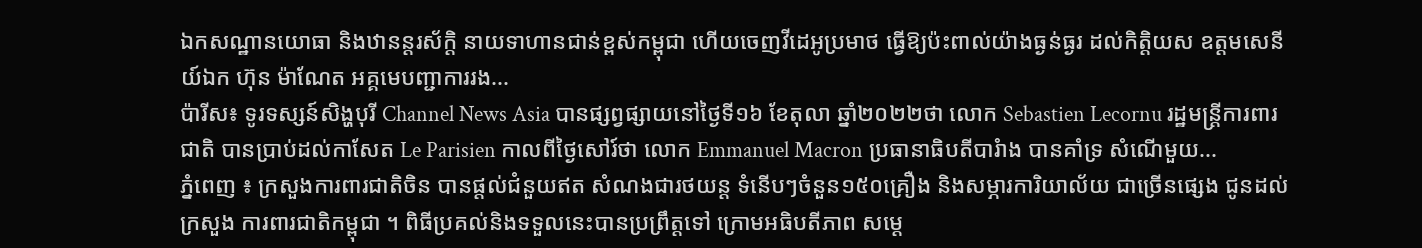ឯកសណ្ឋានយោធា និងឋានន្តរស័ក្តិ នាយទាហានជាន់ខ្ពស់កម្ពុជា ហើយចេញវីដេអូប្រមាថ ធ្វើឱ្យប៉ះពាល់យ៉ាងធ្ងន់ធ្ងរ ដល់កិត្តិយស ឧត្ដមសេនីយ៍ឯក ហ៊ុន ម៉ាណែត អគ្គមេបញ្ជាការរង...
ប៉ារីស៖ ទូរទស្សន៍សិង្ហបុរី Channel News Asia បានផ្សព្វផ្សាយនៅថ្ងៃទី១៦ ខែតុលា ឆ្នាំ២០២២ថា លោក Sebastien Lecornu រដ្ឋមន្ត្រីការពារជាតិ បានប្រាប់ដល់កាសែត Le Parisien កាលពីថ្ងៃសៅរ៍ថា លោក Emmanuel Macron ប្រធានាធិបតីបារំាង បានគាំទ្រ សំណើមួយ...
ភ្នំពេញ ៖ ក្រសួងការពារជាតិចិន បានផ្តល់ជំនួយឥត សំណងជារថយន្ត ទំនើបៗចំនួន១៥០គ្រឿង និងសម្ភារការិយាល័យ ជាច្រើនផ្សេង ជូនដល់ក្រសួង ការពារជាតិកម្ពុជា ។ ពិធីប្រគល់និងទទួលនេះបានប្រព្រឹត្តទៅ ក្រោមអធិបតីភាព សម្តេ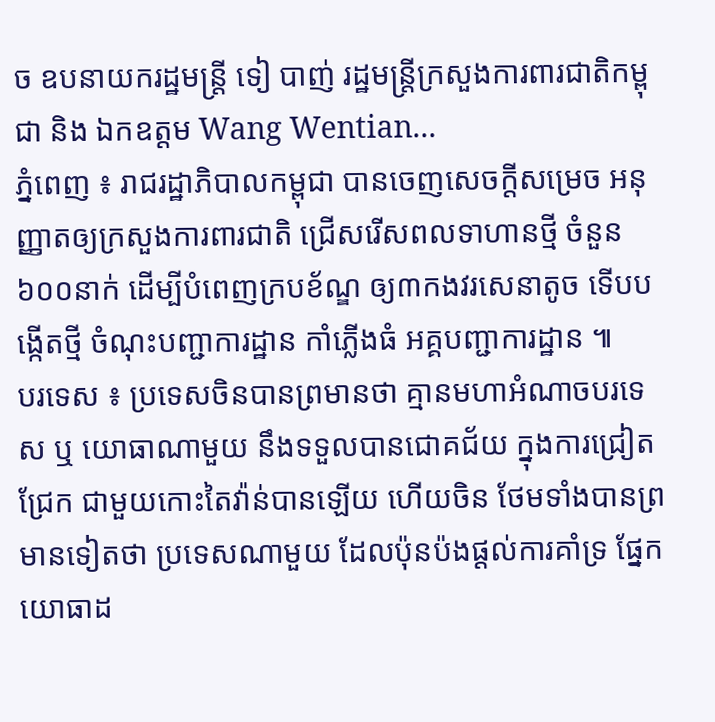ច ឧបនាយករដ្ឋមន្ត្រី ទៀ បាញ់ រដ្ឋមន្ត្រីក្រសួងការពារជាតិកម្ពុជា និង ឯកឧត្តម Wang Wentian...
ភ្នំពេញ ៖ រាជរដ្ឋាភិបាលកម្ពុជា បានចេញសេចក្តីសម្រេច អនុញ្ញាតឲ្យក្រសួងការពារជាតិ ជ្រើសរើសពលទាហានថ្មី ចំនួន៦០០នាក់ ដើម្បីបំពេញក្របខ័ណ្ឌ ឲ្យ៣កងវរសេនាតូច ទើបបង្កើតថ្មី ចំណុះបញ្ជាការដ្ឋាន កាំភ្លើងធំ អគ្គបញ្ជាការដ្ឋាន ៕
បរទេស ៖ ប្រទេសចិនបានព្រមានថា គ្មានមហាអំណាចបរទេស ឬ យោធាណាមួយ នឹងទទួលបានជោគជ័យ ក្នុងការជ្រៀតជ្រែក ជាមួយកោះតៃវ៉ាន់បានឡើយ ហើយចិន ថែមទាំងបានព្រមានទៀតថា ប្រទេសណាមួយ ដែលប៉ុនប៉ងផ្តល់ការគាំទ្រ ផ្នែកយោធាដ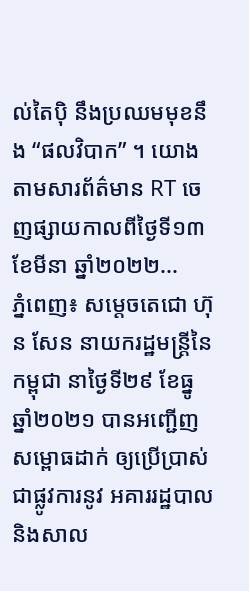ល់តៃប៉ិ នឹងប្រឈមមុខនឹង “ផលវិបាក” ។ យោងតាមសារព័ត៌មាន RT ចេញផ្សាយកាលពីថ្ងៃទី១៣ ខែមីនា ឆ្នាំ២០២២...
ភ្នំពេញ៖ សម្តេចតេជោ ហ៊ុន សែន នាយករដ្ឋមន្រ្តីនៃកម្ពុជា នាថ្ងៃទី២៩ ខែធ្នូ ឆ្នាំ២០២១ បានអញ្ជើញសម្ពោធដាក់ ឲ្យប្រើប្រាស់ជាផ្លូវការនូវ អគាររដ្ឋបាល និងសាល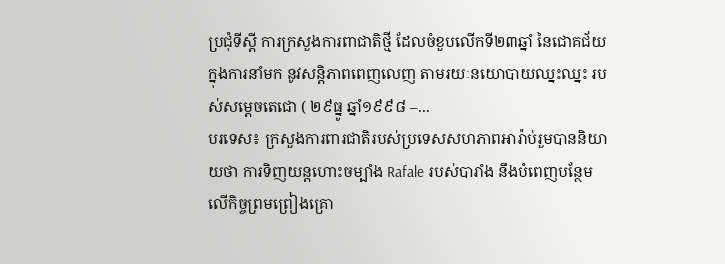ប្រជុំទីស្តី ការក្រសួងការពាជាតិថ្មី ដែលចំខួបលើកទី២៣ឆ្នាំ នៃជោគជ័យក្នុងការនាំមក នូវសន្តិភាពពេញលេញ តាមរយៈនយោបាយឈ្នះឈ្នះ របស់សម្តេចតេជោ ( ២៩ធ្នូ ឆ្នាំ១៩៩៨ –...
បរទេស៖ ក្រសួងការពារជាតិរបស់ប្រទេសសហភាពអារ៉ាប់រួមបាននិយាយថា ការទិញយន្តហោះចម្បាំង Rafale របស់បារាំង នឹងបំពេញបន្ថែមលើកិច្ចព្រមព្រៀងគ្រោ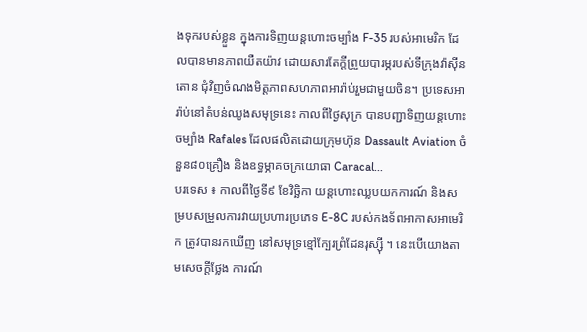ងទុករបស់ខ្លួន ក្នុងការទិញយន្តហោះចម្បាំង F-35 របស់អាមេរិក ដែលបានមានភាពយឺតយ៉ាវ ដោយសារតែក្តីព្រួយបារម្ភរបស់ទីក្រុងវ៉ាស៊ីនតោន ជុំវិញចំណងមិត្តភាពសហភាពអារ៉ាប់រួមជាមួយចិន។ ប្រទេសអារ៉ាប់នៅតំបន់ឈូងសមុទ្រនេះ កាលពីថ្ងៃសុក្រ បានបញ្ជាទិញយន្តហោះចម្បាំង Rafales ដែលផលិតដោយក្រុមហ៊ុន Dassault Aviation ចំនួន៨០គ្រឿង និងឧទ្ធម្ភាគចក្រយោធា Caracal...
បរទេស ៖ កាលពីថ្ងៃទី៩ ខែវិច្ឆិកា យន្តហោះឈ្លបយកការណ៍ និងសម្របសម្រួលការវាយប្រហារប្រភេទ E-8C របស់កងទ័ពអាកាសអាមេរិក ត្រូវបានរកឃើញ នៅសមុទ្រខ្មៅក្បែរព្រំដែនរុស្ស៊ី ។ នេះបើយោងតាមសេចក្តីថ្លែង ការណ៍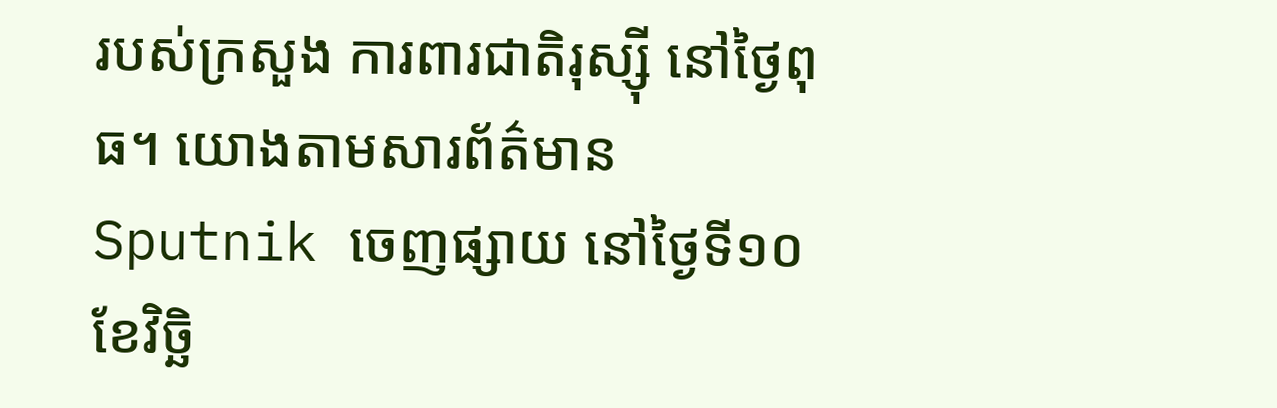របស់ក្រសួង ការពារជាតិរុស្ស៊ី នៅថ្ងៃពុធ។ យោងតាមសារព័ត៌មាន Sputnik ចេញផ្សាយ នៅថ្ងៃទី១០ ខែវិច្ឆិ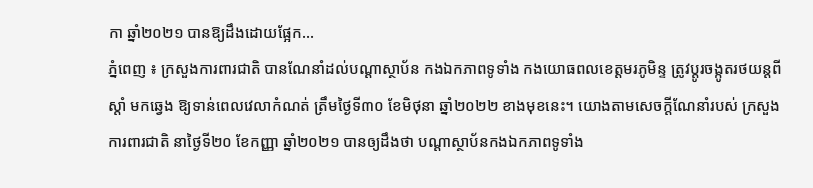កា ឆ្នាំ២០២១ បានឱ្យដឹងដោយផ្អែក...
ភ្នំពេញ ៖ ក្រសួងការពារជាតិ បានណែនាំដល់បណ្ដាស្ថាប័ន កងឯកភាពទូទាំង កងយោធពលខេត្តមរភូមិន្ទ ត្រូវប្ដូរចង្កូតរថយន្ដពីស្ដាំ មកឆ្វេង ឱ្យទាន់ពេលវេលាកំណត់ ត្រឹមថ្ងៃទី៣០ ខែមិថុនា ឆ្នាំ២០២២ ខាងមុខនេះ។ យោងតាមសេចក្ដីណែនាំរបស់ ក្រសួង ការពារជាតិ នាថ្ងៃទី២០ ខែកញ្ញា ឆ្នាំ២០២១ បានឲ្យដឹងថា បណ្តាស្ថាប័នកងឯកភាពទូទាំង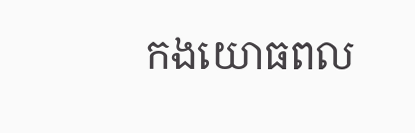កងយោធពល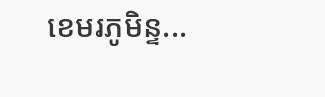ខេមរភូមិន្ទ...